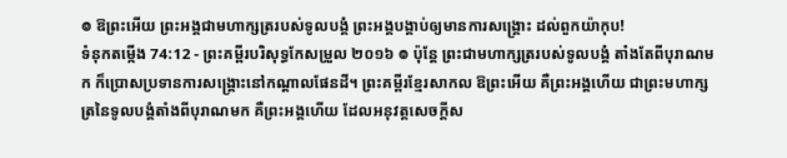៙ ឱព្រះអើយ ព្រះអង្គជាមហាក្សត្ររបស់ទូលបង្គំ ព្រះអង្គបង្គាប់ឲ្យមានការសង្គ្រោះ ដល់ពួកយ៉ាកុប!
ទំនុកតម្កើង 74:12 - ព្រះគម្ពីរបរិសុទ្ធកែសម្រួល ២០១៦ ៙ ប៉ុន្តែ ព្រះជាមហាក្សត្ររបស់ទូលបង្គំ តាំងតែពីបុរាណមក ក៏ប្រោសប្រទានការសង្គ្រោះនៅកណ្ដាលផែនដី។ ព្រះគម្ពីរខ្មែរសាកល ឱព្រះអើយ គឺព្រះអង្គហើយ ជាព្រះមហាក្សត្រនៃទូលបង្គំតាំងពីបុរាណមក គឺព្រះអង្គហើយ ដែលអនុវត្តសេចក្ដីស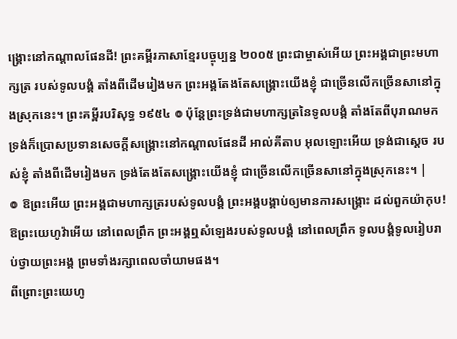ង្គ្រោះនៅកណ្ដាលផែនដី! ព្រះគម្ពីរភាសាខ្មែរបច្ចុប្បន្ន ២០០៥ ព្រះជាម្ចាស់អើយ ព្រះអង្គជាព្រះមហាក្សត្រ របស់ទូលបង្គំ តាំងពីដើមរៀងមក ព្រះអង្គតែងតែសង្គ្រោះយើងខ្ញុំ ជាច្រើនលើកច្រើនសានៅក្នុងស្រុកនេះ។ ព្រះគម្ពីរបរិសុទ្ធ ១៩៥៤ ៙ ប៉ុន្តែព្រះទ្រង់ជាមហាក្សត្រនៃទូលបង្គំ តាំងតែពីបុរាណមក ទ្រង់ក៏ប្រោសប្រទានសេចក្ដីសង្គ្រោះនៅកណ្តាលផែនដី អាល់គីតាប អុលឡោះអើយ ទ្រង់ជាស្តេច របស់ខ្ញុំ តាំងពីដើមរៀងមក ទ្រង់តែងតែសង្គ្រោះយើងខ្ញុំ ជាច្រើនលើកច្រើនសានៅក្នុងស្រុកនេះ។ |
៙ ឱព្រះអើយ ព្រះអង្គជាមហាក្សត្ររបស់ទូលបង្គំ ព្រះអង្គបង្គាប់ឲ្យមានការសង្គ្រោះ ដល់ពួកយ៉ាកុប!
ឱព្រះយេហូវ៉ាអើយ នៅពេលព្រឹក ព្រះអង្គឮសំឡេងរបស់ទូលបង្គំ នៅពេលព្រឹក ទូលបង្គំទូលរៀបរាប់ថ្វាយព្រះអង្គ ព្រមទាំងរក្សាពេលចាំយាមផង។
ពីព្រោះព្រះយេហូ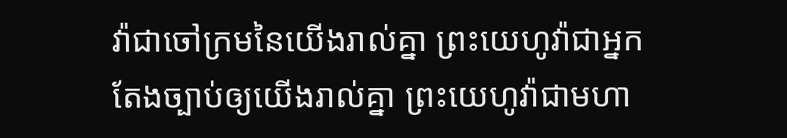វ៉ាជាចៅក្រមនៃយើងរាល់គ្នា ព្រះយេហូវ៉ាជាអ្នកតែងច្បាប់ឲ្យយើងរាល់គ្នា ព្រះយេហូវ៉ាជាមហា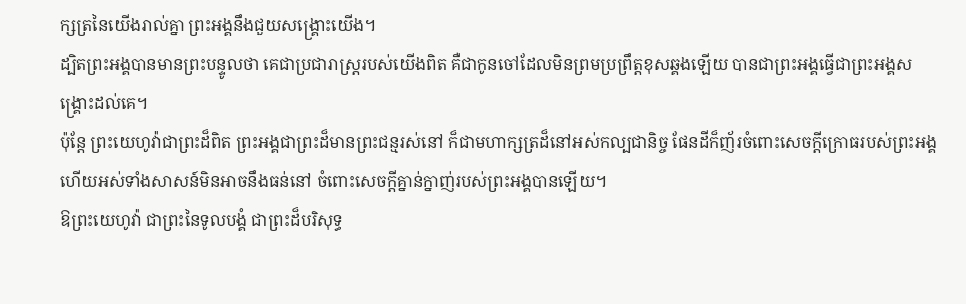ក្សត្រនៃយើងរាល់គ្នា ព្រះអង្គនឹងជួយសង្គ្រោះយើង។
ដ្បិតព្រះអង្គបានមានព្រះបន្ទូលថា គេជាប្រជារាស្ត្ររបស់យើងពិត គឺជាកូនចៅដែលមិនព្រមប្រព្រឹត្តខុសឆ្គងឡើយ បានជាព្រះអង្គធ្វើជាព្រះអង្គសង្គ្រោះដល់គេ។
ប៉ុន្តែ ព្រះយេហូវ៉ាជាព្រះដ៏ពិត ព្រះអង្គជាព្រះដ៏មានព្រះជន្មរស់នៅ ក៏ជាមហាក្សត្រដ៏នៅអស់កល្បជានិច្ច ផែនដីក៏ញ័រចំពោះសេចក្ដីក្រោធរបស់ព្រះអង្គ ហើយអស់ទាំងសាសន៍មិនអាចនឹងធន់នៅ ចំពោះសេចក្ដីគ្នាន់ក្នាញ់របស់ព្រះអង្គបានឡើយ។
ឱព្រះយេហូវ៉ា ជាព្រះនៃទូលបង្គំ ជាព្រះដ៏បរិសុទ្ធ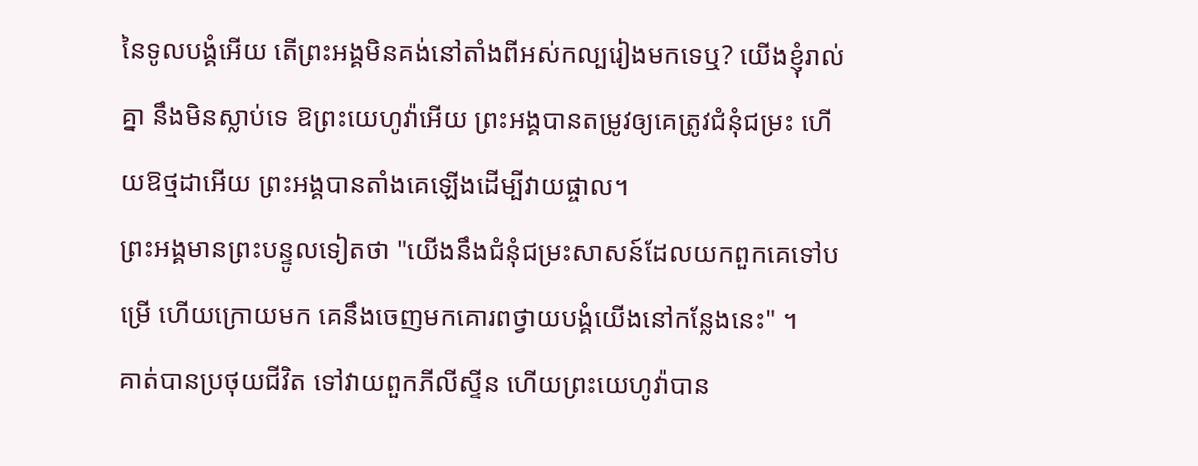នៃទូលបង្គំអើយ តើព្រះអង្គមិនគង់នៅតាំងពីអស់កល្បរៀងមកទេឬ? យើងខ្ញុំរាល់គ្នា នឹងមិនស្លាប់ទេ ឱព្រះយេហូវ៉ាអើយ ព្រះអង្គបានតម្រូវឲ្យគេត្រូវជំនុំជម្រះ ហើយឱថ្មដាអើយ ព្រះអង្គបានតាំងគេឡើងដើម្បីវាយផ្ចាល។
ព្រះអង្គមានព្រះបន្ទូលទៀតថា "យើងនឹងជំនុំជម្រះសាសន៍ដែលយកពួកគេទៅបម្រើ ហើយក្រោយមក គេនឹងចេញមកគោរពថ្វាយបង្គំយើងនៅកន្លែងនេះ" ។
គាត់បានប្រថុយជីវិត ទៅវាយពួកភីលីស្ទីន ហើយព្រះយេហូវ៉ាបាន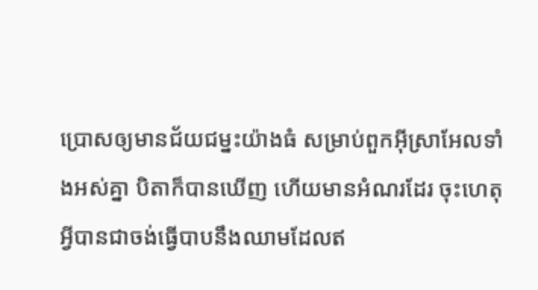ប្រោសឲ្យមានជ័យជម្នះយ៉ាងធំ សម្រាប់ពួកអ៊ីស្រាអែលទាំងអស់គ្នា បិតាក៏បានឃើញ ហើយមានអំណរដែរ ចុះហេតុអ្វីបានជាចង់ធ្វើបាបនឹងឈាមដែលឥ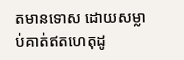តមានទោស ដោយសម្លាប់គាត់ឥតហេតុដូ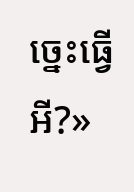ច្នេះធ្វើអី?»